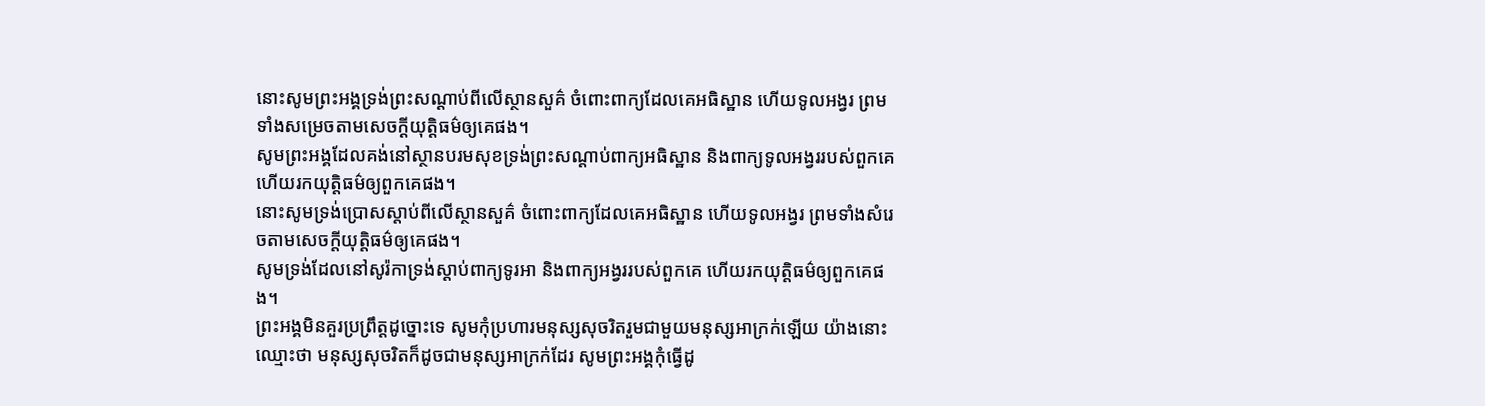នោះសូមព្រះអង្គទ្រង់ព្រះសណ្ដាប់ពីលើស្ថានសួគ៌ ចំពោះពាក្យដែលគេអធិស្ឋាន ហើយទូលអង្វរ ព្រមទាំងសម្រេចតាមសេចក្ដីយុត្តិធម៌ឲ្យគេផង។
សូមព្រះអង្គដែលគង់នៅស្ថានបរមសុខទ្រង់ព្រះសណ្ដាប់ពាក្យអធិស្ឋាន និងពាក្យទូលអង្វររបស់ពួកគេ ហើយរកយុត្តិធម៌ឲ្យពួកគេផង។
នោះសូមទ្រង់ប្រោសស្តាប់ពីលើស្ថានសួគ៌ ចំពោះពាក្យដែលគេអធិស្ឋាន ហើយទូលអង្វរ ព្រមទាំងសំរេចតាមសេចក្ដីយុត្តិធម៌ឲ្យគេផង។
សូមទ្រង់ដែលនៅសូរ៉កាទ្រង់ស្តាប់ពាក្យទូរអា និងពាក្យអង្វររបស់ពួកគេ ហើយរកយុត្តិធម៌ឲ្យពួកគេផង។
ព្រះអង្គមិនគួរប្រព្រឹត្តដូច្នោះទេ សូមកុំប្រហារមនុស្សសុចរិតរួមជាមួយមនុស្សអាក្រក់ឡើយ យ៉ាងនោះឈ្មោះថា មនុស្សសុចរិតក៏ដូចជាមនុស្សអាក្រក់ដែរ សូមព្រះអង្គកុំធ្វើដូ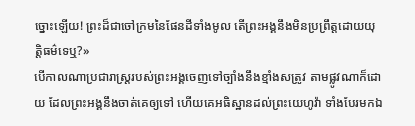ច្នោះឡើយ! ព្រះដ៏ជាចៅក្រមនៃផែនដីទាំងមូល តើព្រះអង្គនឹងមិនប្រព្រឹត្តដោយយុត្តិធម៌ទេឬ?»
បើកាលណាប្រជារាស្ត្ររបស់ព្រះអង្គចេញទៅច្បាំងនឹងខ្មាំងសត្រូវ តាមផ្លូវណាក៏ដោយ ដែលព្រះអង្គនឹងចាត់គេឲ្យទៅ ហើយគេអធិស្ឋានដល់ព្រះយេហូវ៉ា ទាំងបែរមកឯ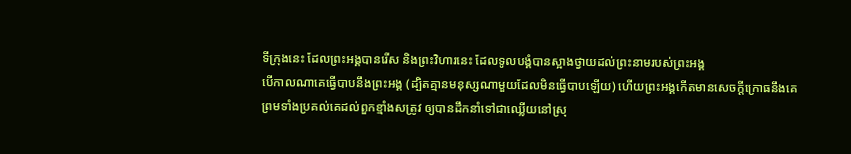ទីក្រុងនេះ ដែលព្រះអង្គបានរើស និងព្រះវិហារនេះ ដែលទូលបង្គំបានស្អាងថ្វាយដល់ព្រះនាមរបស់ព្រះអង្គ
បើកាលណាគេធ្វើបាបនឹងព្រះអង្គ (ដ្បិតគ្មានមនុស្សណាមួយដែលមិនធ្វើបាបឡើយ) ហើយព្រះអង្គកើតមានសេចក្ដីក្រោធនឹងគេ ព្រមទាំងប្រគល់គេដល់ពួកខ្មាំងសត្រូវ ឲ្យបានដឹកនាំទៅជាឈ្លើយនៅស្រុ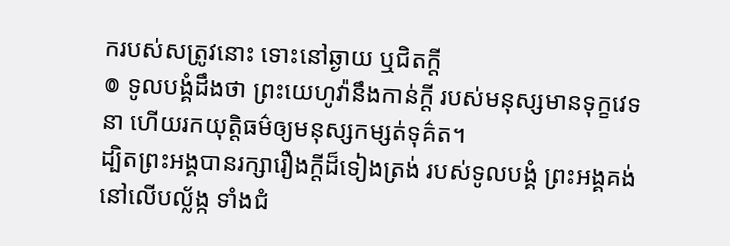ករបស់សត្រូវនោះ ទោះនៅឆ្ងាយ ឬជិតក្តី
៙ ទូលបង្គំដឹងថា ព្រះយេហូវ៉ានឹងកាន់ក្ដី របស់មនុស្សមានទុក្ខវេទនា ហើយរកយុត្តិធម៌ឲ្យមនុស្សកម្សត់ទុគ៌ត។
ដ្បិតព្រះអង្គបានរក្សារឿងក្ដីដ៏ទៀងត្រង់ របស់ទូលបង្គំ ព្រះអង្គគង់នៅលើបល្ល័ង្ក ទាំងជំ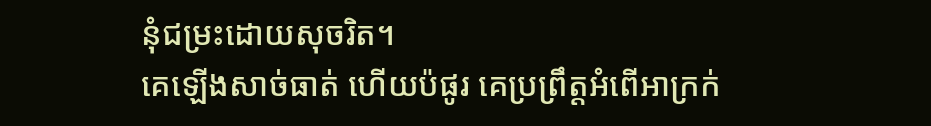នុំជម្រះដោយសុចរិត។
គេឡើងសាច់ធាត់ ហើយប៉ផូរ គេប្រព្រឹត្តអំពើអាក្រក់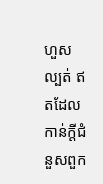ហួសល្បត់ ឥតដែលកាន់ក្ដីជំនួសពួក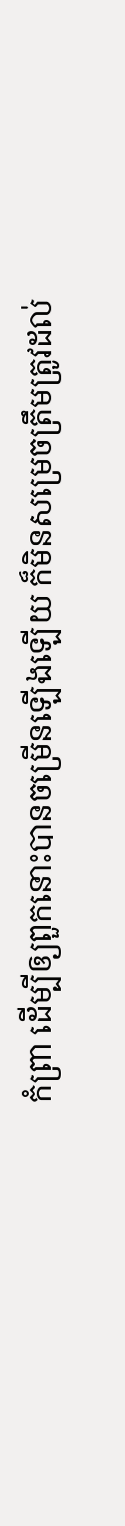កំព្រា ដើម្បីឲ្យពួកនោះបានចម្រើនឡើងឡើយ ក៏មិនសម្រេចត្រឹមត្រូវដល់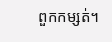ពួកកម្សត់។